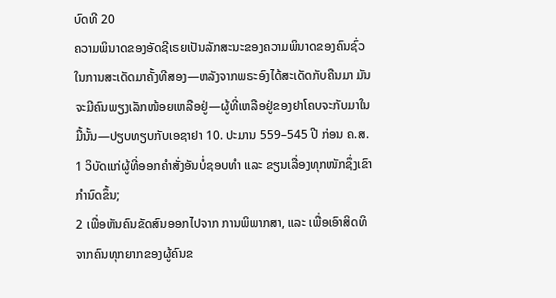ບົດທີ 20
ຄວາມພິນາດຂອງອັດຊີເຣຍເປັນລັກສະນະຂອງຄວາມພິນາດຂອງຄົນຊົ່ວໃນການສະເດັດມາຄັ້ງທີສອງ—ຫລັງຈາກພຣະອົງໄດ້ສະເດັດກັບຄືນມາ ມັນຈະມີຄົນພຽງເລັກໜ້ອຍເຫລືອຢູ່—ຜູ້ທີ່ເຫລືອຢູ່ຂອງຢາໂຄບຈະກັບມາໃນມື້ນັ້ນ—ປຽບທຽບກັບເອຊາຢາ 10. ປະມານ 559–545 ປີ ກ່ອນ ຄ.ສ.
1 ວິບັດແກ່ຜູ້ທີ່ອອກຄຳສັ່ງອັນບໍ່ຊອບທຳ ແລະ ຂຽນເລື່ອງທຸກໜັກຊຶ່ງເຂົາກຳນົດຂຶ້ນ;
2 ເພື່ອຫັນຄົນຂັດສົນອອກໄປຈາກ ການພິພາກສາ, ແລະ ເພື່ອເອົາສິດທິຈາກຄົນທຸກຍາກຂອງຜູ້ຄົນຂ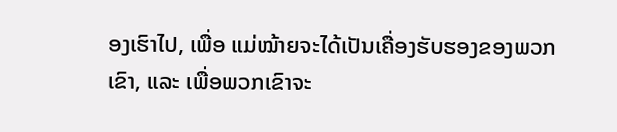ອງເຮົາໄປ, ເພື່ອ ແມ່ໝ້າຍຈະໄດ້ເປັນເຄື່ອງຮັບຮອງຂອງພວກເຂົາ, ແລະ ເພື່ອພວກເຂົາຈະ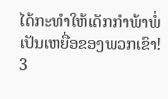ໄດ້ກະທຳໃຫ້ເດັກກຳພ້າພໍ່ເປັນເຫຍື່ອຂອງພວກເຂົາ!
3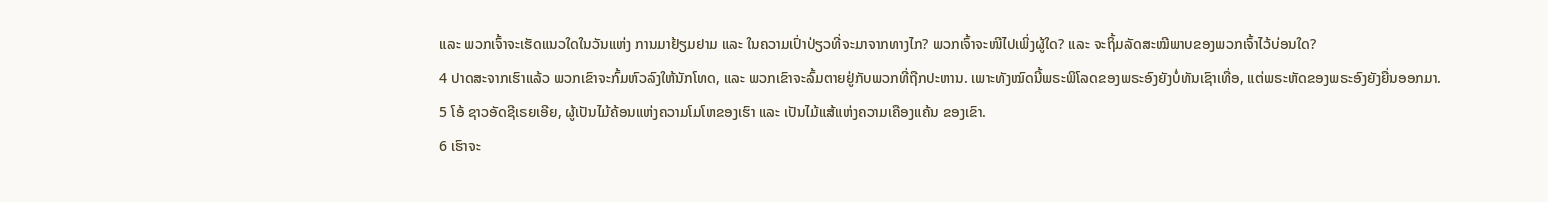ແລະ ພວກເຈົ້າຈະເຮັດແນວໃດໃນວັນແຫ່ງ ການມາຢ້ຽມຢາມ ແລະ ໃນຄວາມເປົ່າປ່ຽວທີ່ຈະມາຈາກທາງໄກ? ພວກເຈົ້າຈະໜີໄປເພິ່ງຜູ້ໃດ? ແລະ ຈະຖິ້ມລັດສະໝີພາບຂອງພວກເຈົ້າໄວ້ບ່ອນໃດ?
4 ປາດສະຈາກເຮົາແລ້ວ ພວກເຂົາຈະກົ້ມຫົວລົງໃຫ້ນັກໂທດ, ແລະ ພວກເຂົາຈະລົ້ມຕາຍຢູ່ກັບພວກທີ່ຖືກປະຫານ. ເພາະທັງໝົດນີ້ພຣະພິໂລດຂອງພຣະອົງຍັງບໍ່ທັນເຊົາເທື່ອ, ແຕ່ພຣະຫັດຂອງພຣະອົງຍັງຍື່ນອອກມາ.
5 ໂອ້ ຊາວອັດຊີເຣຍເອີຍ, ຜູ້ເປັນໄມ້ຄ້ອນແຫ່ງຄວາມໂມໂຫຂອງເຮົາ ແລະ ເປັນໄມ້ແສ້ແຫ່ງຄວາມເຄືອງແຄ້ນ ຂອງເຂົາ.
6 ເຮົາຈະ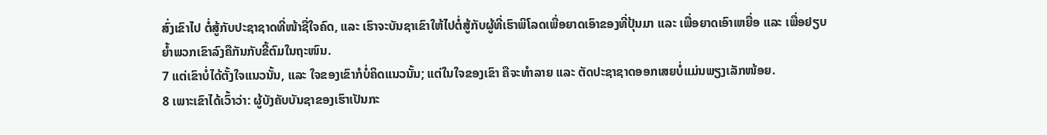ສົ່ງເຂົາໄປ ຕໍ່ສູ້ກັບປະຊາຊາດທີ່ໜ້າຊື່ໃຈຄົດ, ແລະ ເຮົາຈະບັນຊາເຂົາໃຫ້ໄປຕໍ່ສູ້ກັບຜູ້ທີ່ເຮົາພິໂລດເພື່ອຍາດເອົາຂອງທີ່ປຸ້ນມາ ແລະ ເພື່ອຍາດເອົາເຫຍື່ອ ແລະ ເພື່ອຢຽບຍ້ຳພວກເຂົາລົງຄືກັນກັບຂີ້ຕົມໃນຖະໜົນ.
7 ແຕ່ເຂົາບໍ່ໄດ້ຕັ້ງໃຈແນວນັ້ນ, ແລະ ໃຈຂອງເຂົາກໍບໍ່ຄິດແນວນັ້ນ; ແຕ່ໃນໃຈຂອງເຂົາ ຄືຈະທຳລາຍ ແລະ ຕັດປະຊາຊາດອອກເສຍບໍ່ແມ່ນພຽງເລັກໜ້ອຍ.
8 ເພາະເຂົາໄດ້ເວົ້າວ່າ: ຜູ້ບັງຄັບບັນຊາຂອງເຮົາເປັນກະ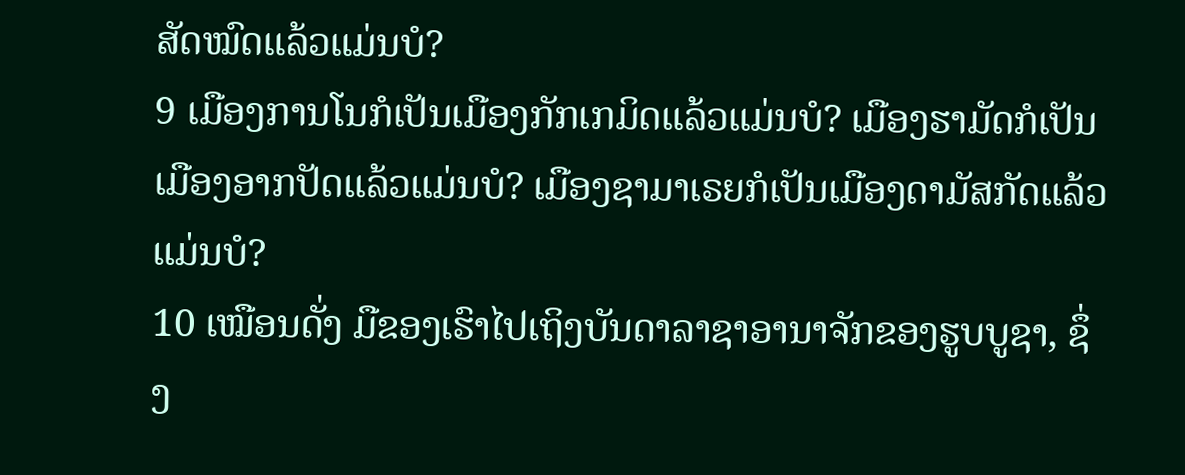ສັດໝົດແລ້ວແມ່ນບໍ?
9 ເມືອງການໂນກໍເປັນເມືອງກັກເກມິດແລ້ວແມ່ນບໍ? ເມືອງຮາມັດກໍເປັນເມືອງອາກປັດແລ້ວແມ່ນບໍ? ເມືອງຊາມາເຣຍກໍເປັນເມືອງດາມັສກັດແລ້ວແມ່ນບໍ?
10 ເໝືອນດັ່ງ ມືຂອງເຮົາໄປເຖິງບັນດາລາຊາອານາຈັກຂອງຮູບບູຊາ, ຊຶ່ງ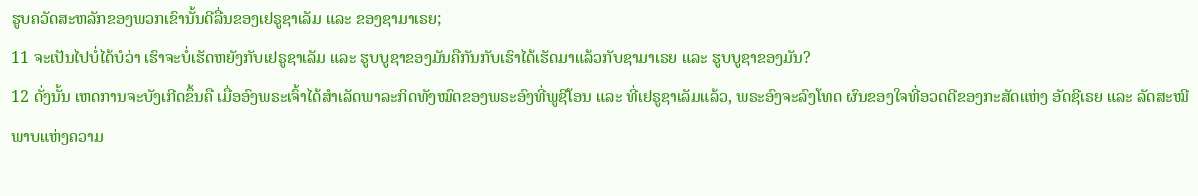ຮູບຄວັດສະຫລັກຂອງພວກເຂົານັ້ນດີລື່ນຂອງເຢຣູຊາເລັມ ແລະ ຂອງຊາມາເຣຍ;
11 ຈະເປັນໄປບໍ່ໄດ້ບໍວ່າ ເຮົາຈະບໍ່ເຮັດຫຍັງກັບເຢຣູຊາເລັມ ແລະ ຮູບບູຊາຂອງມັນຄືກັນກັບເຮົາໄດ້ເຮັດມາແລ້ວກັບຊາມາເຣຍ ແລະ ຮູບບູຊາຂອງມັນ?
12 ດັ່ງນັ້ນ ເຫດການຈະບັງເກີດຂຶ້ນຄື ເມື່ອອົງພຣະເຈົ້າໄດ້ສຳເລັດພາລະກິດທັງໝົດຂອງພຣະອົງທີ່ພູຊີໂອນ ແລະ ທີ່ເຢຣູຊາເລັມແລ້ວ, ພຣະອົງຈະລົງໂທດ ຜົນຂອງໃຈທີ່ອວດດີຂອງກະສັດແຫ່ງ ອັດຊີເຣຍ ແລະ ລັດສະໝີພາບແຫ່ງຄວາມ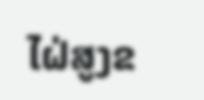ໄຝ່ສູງຂ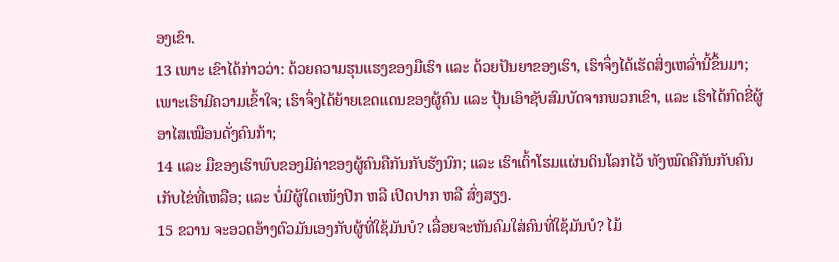ອງເຂົາ.
13 ເພາະ ເຂົາໄດ້ກ່າວວ່າ: ດ້ວຍຄວາມຮຸນແຮງຂອງມືເຮົາ ແລະ ດ້ວຍປັນຍາຂອງເຮົາ, ເຮົາຈຶ່ງໄດ້ເຮັດສິ່ງເຫລົ່ານີ້ຂຶ້ນມາ; ເພາະເຮົາມີຄວາມເຂົ້າໃຈ; ເຮົາຈຶ່ງໄດ້ຍ້າຍເຂດແດນຂອງຜູ້ຄົນ ແລະ ປຸ້ນເອົາຊັບສົມບັດຈາກພວກເຂົາ, ແລະ ເຮົາໄດ້ກົດຂີ່ຜູ້ອາໄສເໝືອນດັ່ງຄົນກ້າ;
14 ແລະ ມືຂອງເຮົາພົບຂອງມີຄ່າຂອງຜູ້ຄົນຄືກັນກັບຮັງນົກ; ແລະ ເຮົາເຕົ້າໂຮມແຜ່ນດິນໂລກໄວ້ ທັງໝົດຄືກັນກັບຄົນເກັບໄຂ່ທີ່ເຫລືອ; ແລະ ບໍ່ມີຜູ້ໃດເໜັງປີກ ຫລື ເປີດປາກ ຫລື ສົ່ງສຽງ.
15 ຂວານ ຈະອວດອ້າງຕົວມັນເອງກັບຜູ້ທີ່ໃຊ້ມັນບໍ? ເລື່ອຍຈະຫັນຄົມໃສ່ຄົນທີ່ໃຊ້ມັນບໍ? ໄມ້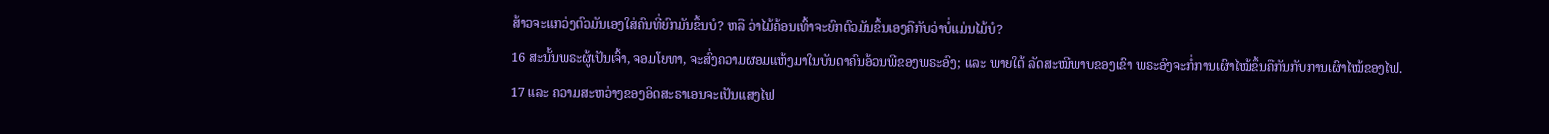ສ້າວຈະແກວ່ງຕົວມັນເອງໃສ່ຄົນທີ່ຍົກມັນຂຶ້ນບໍ? ຫລື ວ່າໄມ້ຄ້ອນເທົ້າຈະຍົກຕົວມັນຂຶ້ນເອງຄືກັບວ່າບໍ່ແມ່ນໄມ້ບໍ?
16 ສະນັ້ນພຣະຜູ້ເປັນເຈົ້າ, ຈອມໂຍທາ, ຈະສົ່ງຄວາມຜອມແຫ້ງມາໃນບັນດາຄົນອ້ວນພີຂອງພຣະອົງ; ແລະ ພາຍໃຕ້ ລັດສະໝີພາບຂອງເຂົາ ພຣະອົງຈະກໍ່ການເຜົາໄໝ້ຂຶ້ນຄືກັນກັບການເຜົາໄໝ້ຂອງໄຟ.
17 ແລະ ຄວາມສະຫວ່າງຂອງອິດສະຣາເອນຈະເປັນແສງໄຟ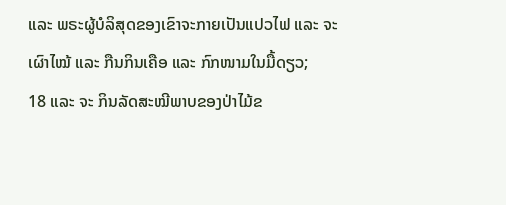ແລະ ພຣະຜູ້ບໍລິສຸດຂອງເຂົາຈະກາຍເປັນແປວໄຟ ແລະ ຈະເຜົາໄໝ້ ແລະ ກືນກິນເຄືອ ແລະ ກົກໜາມໃນມື້ດຽວ;
18 ແລະ ຈະ ກິນລັດສະໝີພາບຂອງປ່າໄມ້ຂ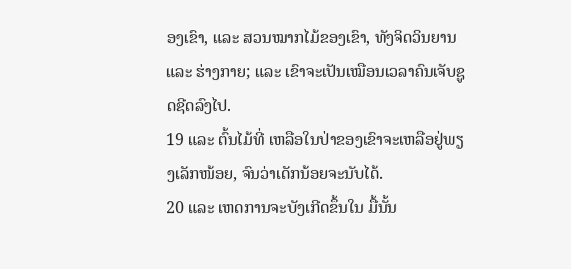ອງເຂົາ, ແລະ ສວນໝາກໄມ້ຂອງເຂົາ, ທັງຈິດວິນຍານ ແລະ ຮ່າງກາຍ; ແລະ ເຂົາຈະເປັນເໝືອນເວລາຄົນເຈັບຊູດຊີດລົງໄປ.
19 ແລະ ຕົ້ນໄມ້ທີ່ ເຫລືອໃນປ່າຂອງເຂົາຈະເຫລືອຢູ່ພຽງເລັກໜ້ອຍ, ຈົນວ່າເດັກນ້ອຍຈະນັບໄດ້.
20 ແລະ ເຫດການຈະບັງເກີດຂຶ້ນໃນ ມື້ນັ້ນ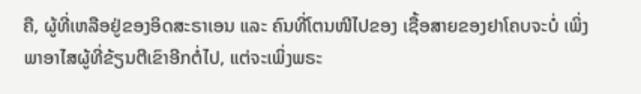ຄື, ຜູ້ທີ່ເຫລືອຢູ່ຂອງອິດສະຣາເອນ ແລະ ຄົນທີ່ໂຕນໜີໄປຂອງ ເຊື້ອສາຍຂອງຢາໂຄບຈະບໍ່ ເພິ່ງພາອາໄສຜູ້ທີ່ຂ້ຽນຕີເຂົາອີກຕໍ່ໄປ, ແຕ່ຈະເພິ່ງພຣະ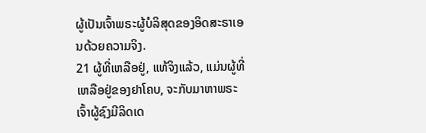ຜູ້ເປັນເຈົ້າພຣະຜູ້ບໍລິສຸດຂອງອິດສະຣາເອນດ້ວຍຄວາມຈິງ.
21 ຜູ້ທີ່ເຫລືອຢູ່, ແທ້ຈິງແລ້ວ, ແມ່ນຜູ້ທີ່ເຫລືອຢູ່ຂອງຢາໂຄບ, ຈະກັບມາຫາພຣະເຈົ້າຜູ້ຊົງມີລິດເດ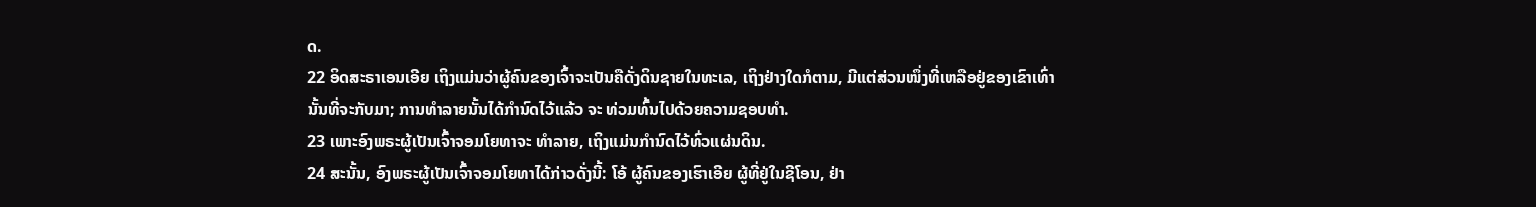ດ.
22 ອິດສະຣາເອນເອີຍ ເຖິງແມ່ນວ່າຜູ້ຄົນຂອງເຈົ້າຈະເປັນຄືດັ່ງດິນຊາຍໃນທະເລ, ເຖິງຢ່າງໃດກໍຕາມ, ມີແຕ່ສ່ວນໜຶ່ງທີ່ເຫລືອຢູ່ຂອງເຂົາເທົ່ານັ້ນທີ່ຈະກັບມາ; ການທຳລາຍນັ້ນໄດ້ກຳນົດໄວ້ແລ້ວ ຈະ ທ່ວມທົ້ນໄປດ້ວຍຄວາມຊອບທຳ.
23 ເພາະອົງພຣະຜູ້ເປັນເຈົ້າຈອມໂຍທາຈະ ທຳລາຍ, ເຖິງແມ່ນກຳນົດໄວ້ທົ່ວແຜ່ນດິນ.
24 ສະນັ້ນ, ອົງພຣະຜູ້ເປັນເຈົ້າຈອມໂຍທາໄດ້ກ່າວດັ່ງນີ້: ໂອ້ ຜູ້ຄົນຂອງເຮົາເອີຍ ຜູ້ທີ່ຢູ່ໃນຊີໂອນ, ຢ່າ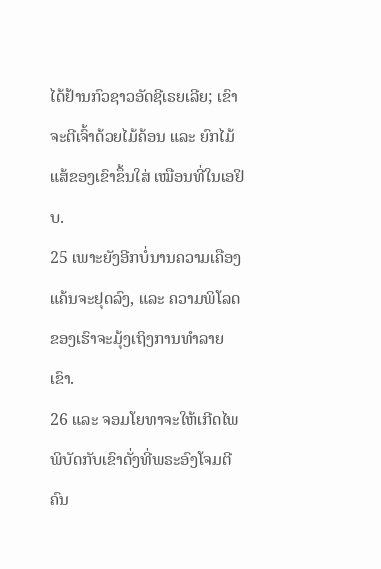ໄດ້ຢ້ານກົວຊາວອັດຊີເຣຍເລີຍ; ເຂົາຈະຕີເຈົ້າດ້ວຍໄມ້ຄ້ອນ ແລະ ຍົກໄມ້ແສ້ຂອງເຂົາຂຶ້ນໃສ່ ເໝືອນທີ່ໃນເອຢິບ.
25 ເພາະຍັງອີກບໍ່ນານຄວາມເຄືອງແຄ້ນຈະຢຸດລົງ, ແລະ ຄວາມພິໂລດຂອງເຮົາຈະມຸ້ງເຖິງການທຳລາຍເຂົາ.
26 ແລະ ຈອມໂຍທາຈະໃຫ້ເກີດໄພພິບັດກັບເຂົາດັ່ງທີ່ພຣະອົງໂຈມຕີຄົນ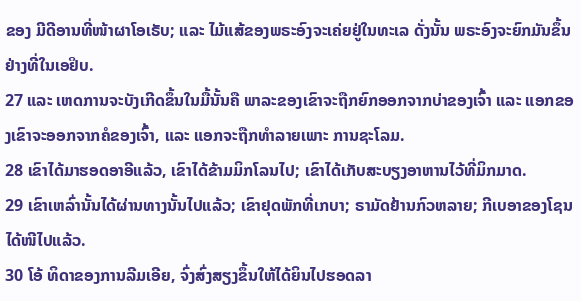ຂອງ ມີດີອານທີ່ໜ້າຜາໂອເຣັບ; ແລະ ໄມ້ແສ້ຂອງພຣະອົງຈະເຄ່ຍຢູ່ໃນທະເລ ດັ່ງນັ້ນ ພຣະອົງຈະຍົກມັນຂຶ້ນຢ່າງທີ່ໃນເອຢິບ.
27 ແລະ ເຫດການຈະບັງເກີດຂຶ້ນໃນມື້ນັ້ນຄື ພາລະຂອງເຂົາຈະຖືກຍົກອອກຈາກບ່າຂອງເຈົ້າ ແລະ ແອກຂອງເຂົາຈະອອກຈາກຄໍຂອງເຈົ້າ, ແລະ ແອກຈະຖືກທຳລາຍເພາະ ການຊະໂລມ.
28 ເຂົາໄດ້ມາຮອດອາອີແລ້ວ, ເຂົາໄດ້ຂ້າມມິກໂລນໄປ; ເຂົາໄດ້ເກັບສະບຽງອາຫານໄວ້ທີ່ມິກມາດ.
29 ເຂົາເຫລົ່ານັ້ນໄດ້ຜ່ານທາງນັ້ນໄປແລ້ວ; ເຂົາຢຸດພັກທີ່ເກບາ; ຣາມັດຢ້ານກົວຫລາຍ; ກີເບອາຂອງໂຊນໄດ້ໜີໄປແລ້ວ.
30 ໂອ້ ທິດາຂອງການລີມເອີຍ, ຈົ່ງສົ່ງສຽງຂຶ້ນໃຫ້ໄດ້ຍິນໄປຮອດລາ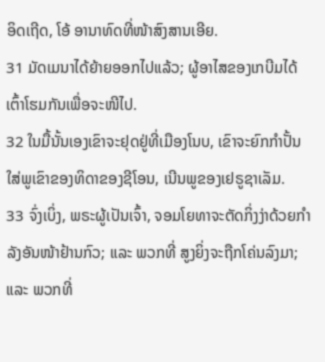ອິດເຖີດ, ໂອ້ ອານາທົດທີ່ໜ້າສົງສານເອີຍ.
31 ມັດເມນາໄດ້ຍ້າຍອອກໄປແລ້ວ; ຜູ້ອາໄສຂອງເກບີມໄດ້ເຕົ້າໂຮມກັນເພື່ອຈະໜີໄປ.
32 ໃນມື້ນັ້ນເອງເຂົາຈະຢຸດຢູ່ທີ່ເມືອງໂນບ, ເຂົາຈະຍົກກຳປັ້ນໃສ່ພູເຂົາຂອງທິດາຂອງຊີໂອນ, ເນີນພູຂອງເຢຣູຊາເລັມ.
33 ຈົ່ງເບິ່ງ, ພຣະຜູ້ເປັນເຈົ້າ, ຈອມໂຍທາຈະຕັດກິ່ງງ່າດ້ວຍກຳລັງອັນໜ້າຢ້ານກົວ; ແລະ ພວກທີ່ ສູງຍິ່ງຈະຖືກໂຄ່ນລົງມາ; ແລະ ພວກທີ່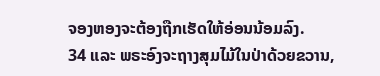ຈອງຫອງຈະຕ້ອງຖືກເຮັດໃຫ້ອ່ອນນ້ອມລົງ.
34 ແລະ ພຣະອົງຈະຖາງສຸມໄມ້ໃນປ່າດ້ວຍຂວານ,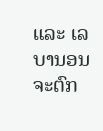ແລະ ເລບານອນຈະຕົກ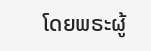ໂດຍພຣະຜູ້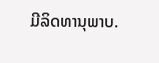ມີລິດທານຸພາບ.